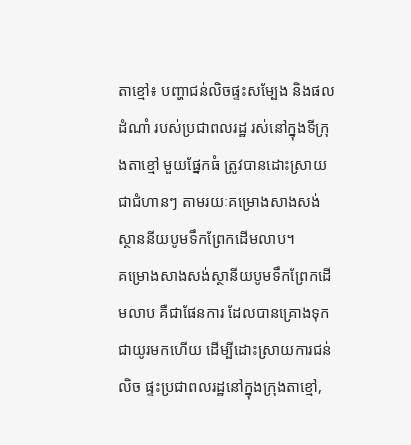តាខ្មៅ៖ បញ្ហាជន់លិចផ្ទះសម្បែង និងផលដំណាំ របស់ប្រជាពលរដ្ឋ រស់នៅក្នុងទីក្រុងតាខ្មៅ មួយផ្នែកធំ ត្រូវបានដោះស្រាយជាជំហានៗ តាមរយៈគម្រោងសាងសង់ ស្ថាននីយបូមទឹកព្រែកដើមលាប។
គម្រោងសាងសង់ស្ថានីយបូមទឹកព្រែកដើមលាប គឺជាផែនការ ដែលបានគ្រោងទុក ជាយូរមកហើយ ដើម្បីដោះស្រាយការជន់លិច ផ្ទះប្រជាពលរដ្ឋនៅក្នុងក្រុងតាខ្មៅ,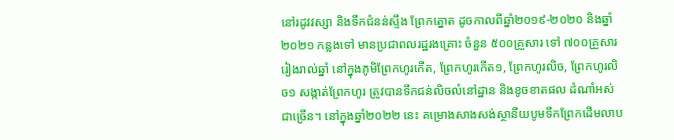នៅរដូវវស្សា និងទឹកជំនន់ស្ទឹង ព្រែកត្នោត ដូចកាលពីឆ្នាំ២០១៩-២០២០ និងឆ្នាំ២០២១ កន្លងទៅ មានប្រជាពលរដ្ឋរងគ្រោះ ចំនួន ៥០០គ្រួសារ ទៅ ៧០០គ្រួសារ រៀងរាល់ឆ្នាំ នៅក្នុងភូមិព្រែកហូរកើត, ព្រែកហូរកើត១, ព្រែកហូរលិច, ព្រែកហូរលិច១ សង្កាត់ព្រែកហូរ ត្រូវបានទឹកជន់លិចលំនៅដ្ឋាន និងខូចខាតផល ដំណាំអស់ជាច្រើន។ នៅក្នុងឆ្នាំ២០២២ នេះ គម្រោងសាងសង់ស្ថានីយបូមទឹកព្រែកដើមលាប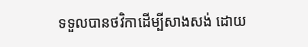ទទួលបានថវិកាដើម្បីសាងសង់ ដោយ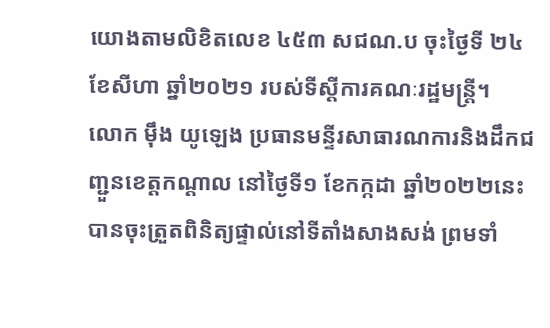យោងតាមលិខិតលេខ ៤៥៣ សជណ.ប ចុះថ្ងៃទី ២៤ ខែសីហា ឆ្នាំ២០២១ របស់ទីស្តីការគណៈរដ្ឋមន្ត្រី។
លោក មុឹង យូឡេង ប្រធានមន្ទីរសាធារណការនិងដឹកជញ្ជួនខេត្តកណ្ដាល នៅថ្ងៃទី១ ខែកក្កដា ឆ្នាំ២០២២នេះ បានចុះត្រួតពិនិត្យផ្ទាល់នៅទីតាំងសាងសង់ ព្រមទាំ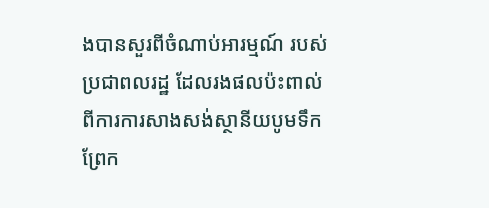ងបានសួរពីចំណាប់អារម្មណ៍ របស់ប្រជាពលរដ្ឋ ដែលរងផលប៉ះពាល់ ពីការការសាងសង់ស្ថានីយបូមទឹកព្រែក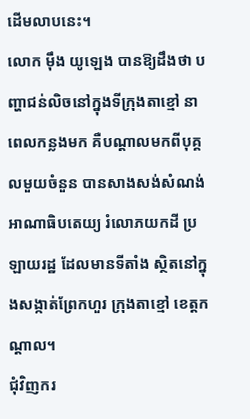ដើមលាបនេះ។
លោក មុឹង យូឡេង បានឱ្យដឹងថា បញ្ហាជន់លិចនៅក្នុងទីក្រុងតាខ្មៅ នាពេលកន្លងមក គឺបណ្ដាលមកពីបុគ្គលមួយចំនួន បានសាងសង់សំណង់ អាណាធិបតេយ្យ រំលោភយកដី ប្រឡាយរដ្ឋ ដែលមានទីតាំង ស្ថិតនៅក្នុងសង្កាត់ព្រែកហួរ ក្រុងតាខ្មៅ ខេត្តកណ្ដាល។
ជុំវិញករ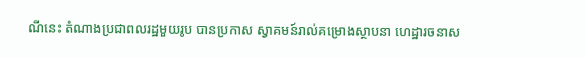ណីនេះ តំណាងប្រជាពលរដ្ឋមួយរូប បានប្រកាស ស្វាគមន៍រាល់គម្រោងស្ថាបនា ហេដ្ឋារចនាស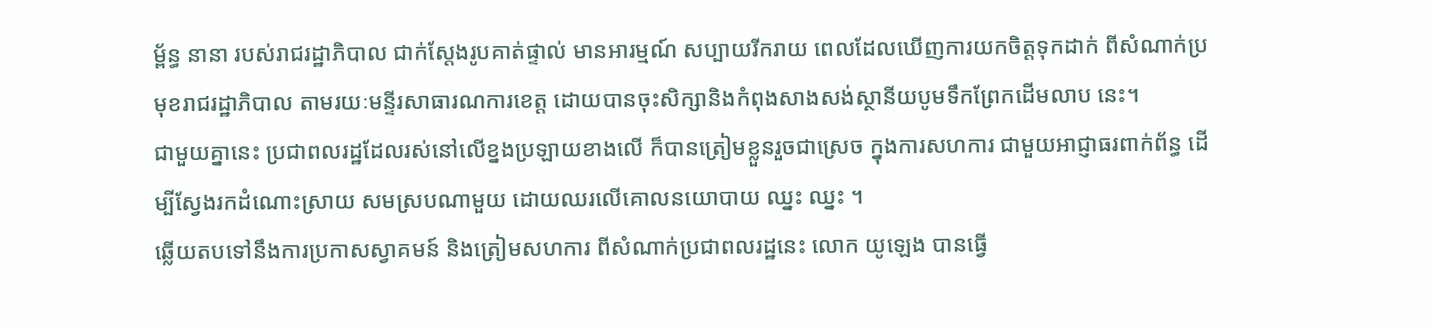ម្ព័ន្ធ នានា របស់រាជរដ្ឋាភិបាល ជាក់ស្ដែងរូបគាត់ផ្ទាល់ មានអារម្មណ៍ សប្បាយរីករាយ ពេលដែលឃើញការយកចិត្តទុកដាក់ ពីសំណាក់ប្រមុខរាជរដ្ឋាភិបាល តាមរយៈមន្ទីរសាធារណការខេត្ត ដោយបានចុះសិក្សានិងកំពុងសាងសង់ស្ថានីយបូមទឹកព្រែកដើមលាប នេះ។
ជាមួយគ្នានេះ ប្រជាពលរដ្ឋដែលរស់នៅលើខ្នងប្រឡាយខាងលើ ក៏បានត្រៀមខ្លួនរួចជាស្រេច ក្នុងការសហការ ជាមួយអាជ្ញាធរពាក់ព័ន្ធ ដើម្បីស្វែងរកដំណោះស្រាយ សមស្របណាមួយ ដោយឈរលើគោលនយោបាយ ឈ្នះ ឈ្នះ ។
ឆ្លើយតបទៅនឹងការប្រកាសស្វាគមន៍ និងត្រៀមសហការ ពីសំណាក់ប្រជាពលរដ្ឋនេះ លោក យូឡេង បានធ្វើ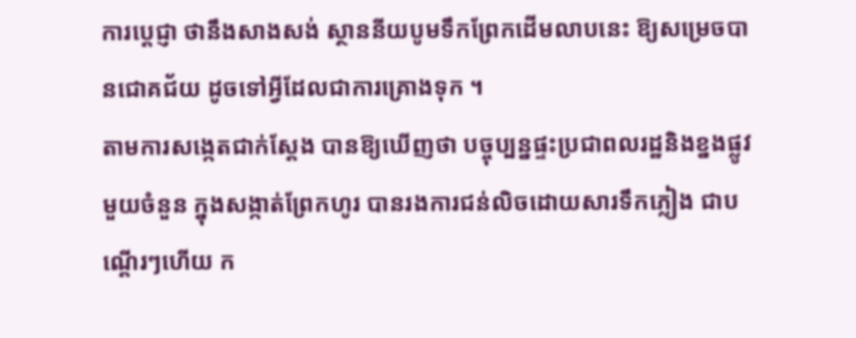ការប្ដេជ្ញា ថានឹងសាងសង់ ស្ថាននីយបូមទឹកព្រែកដើមលាបនេះ ឱ្យសម្រេចបានជោគជ័យ ដូចទៅអ្វីដែលជាការគ្រោងទុក ។
តាមការសង្កេតជាក់ស្ដែង បានឱ្យឃើញថា បច្ចុប្បន្នផ្ទះប្រជាពលរដ្ឋនិងខ្នងផ្លូវមួយចំនួន ក្នុងសង្កាត់ព្រែកហូរ បានរងការជន់លិចដោយសារទឹកភ្លៀង ជាបណ្ដើរៗហើយ ក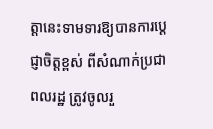ត្ដានេះទាមទារឱ្យបានការប្ដេជ្ញាចិត្តខ្ពស់ ពីសំណាក់ប្រជាពលរដ្ឋ ត្រូវចូលរួ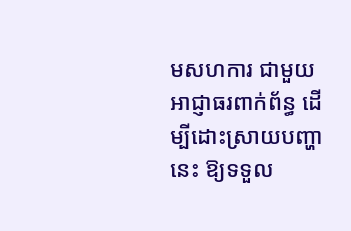មសហការ ជាមួយអាជ្ញាធរពាក់ព័ន្ធ ដើម្បីដោះស្រាយបញ្ហានេះ ឱ្យទទួល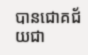បានជោគជ័យជា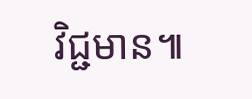វិជ្ជមាន៕